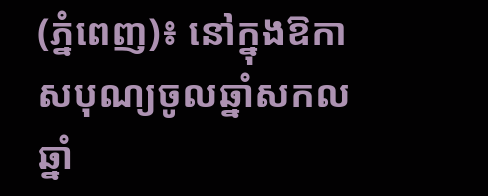(ភ្នំពេញ)៖ នៅក្នុងឱកាសបុណ្យចូលឆ្នាំសកលឆ្នាំ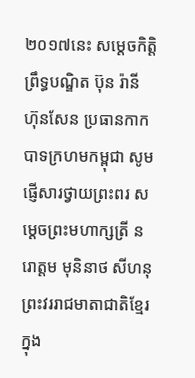២០១៧នេះ សម្តេចកិត្តិព្រឹទ្ធបណ្ឌិត ប៊ុន រ៉ានី ហ៊ុនសែន ប្រធានកាកបាទក្រហមកម្ពុជា សូមផ្ញើសារថ្វាយព្រះពរ សម្តេចព្រះមហាក្សត្រី នរោត្តម មុនិនាថ សីហនុ ព្រះវររាជមាតាជាតិខ្មែរ ក្នុង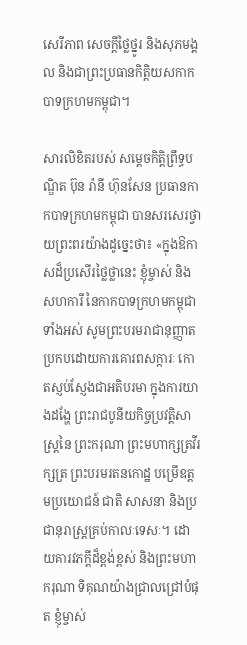សេរីភាព សេចក្តីថ្លៃថ្នូរ និងសុភមង្គល និងជាព្រះប្រធានកិត្តិយសកាកបាទក្រហមកម្ពុជា។

សារលិខិតរបស់ សម្តេចកិត្តិព្រឹទ្ធបណ្ឌិត ប៊ុន រ៉ានី ហ៊ុនសែន ប្រធានកាកបាទក្រហមកម្ពុជា បានសរសេរថ្វាយព្រះពរយ៉ាងដូច្នេះថា៖ «ក្នុងឱកាសដ៏ប្រសើរថ្លៃថ្លានេះ ខ្ញុំម្ចាស់ និងសហការី នៃកាកបាទក្រហមកម្ពុជាទាំងអស់ សូមព្រះបរមរាជានុញ្ញាតប្រកបដោយការគោរពសក្ការៈ កោតស្ញប់ស្ញែងជាអតិបរមា ក្នុងការយាងដង្ហែ ព្រះរាជបូនីយកិច្ចប្រវត្តិសាស្រ្តនៃ ព្រះករុណា ព្រះមហាក្សត្រវីរក្សត្រ ព្រះបរមរតនកោដ្ឋ បម្រើឧត្តមប្រយោជន៍ ជាតិ សាសនា និងប្រជានុរាស្រ្តគ្រប់កាលៈទេសៈ។ ដោយគារវភក្តីដ៏ខ្ពង់ខ្ពស់ និងព្រះមហាករុណា ទិគុណយ៉ាងជ្រាលជ្រៅបំផុត ខ្ញុំម្ចាស់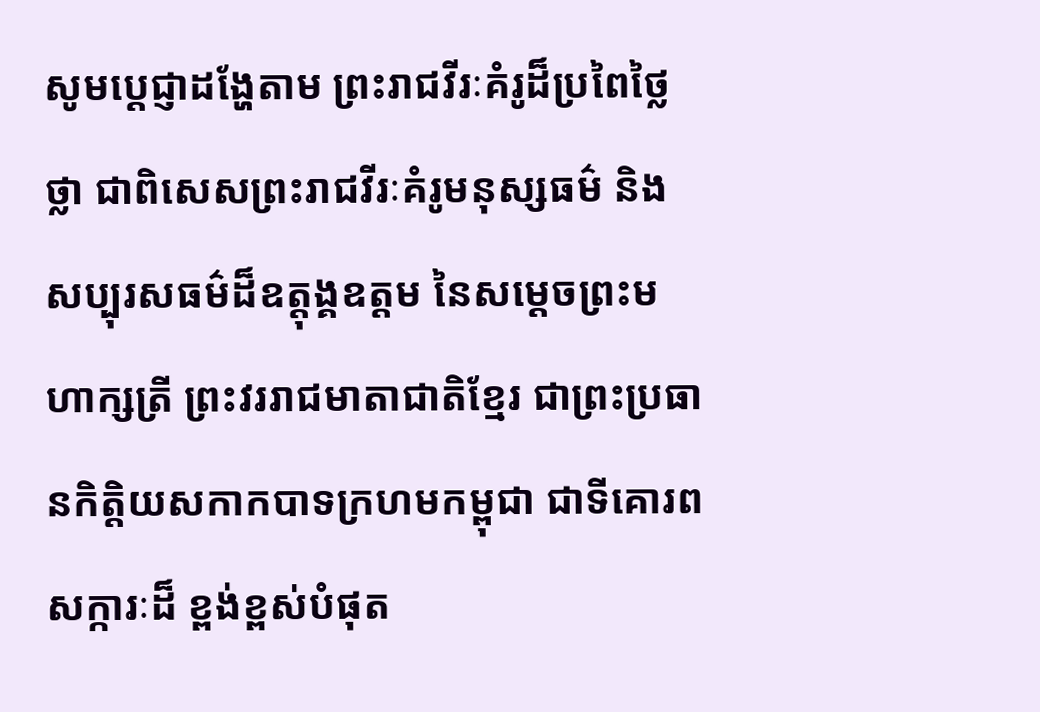សូមប្តេជ្ញាដង្ហែតាម ព្រះរាជវីរៈគំរូដ៏ប្រពៃថ្លៃថ្លា ជាពិសេសព្រះរាជវីរៈគំរូមនុស្សធម៌ និងសប្បុរសធម៌ដ៏ឧត្តុង្គឧត្តម នៃសម្តេចព្រះមហាក្សត្រី ព្រះវររាជមាតាជាតិខ្មែរ ជាព្រះប្រធានកិត្តិយសកាកបាទក្រហមកម្ពុជា ជាទីគោរពសក្ការៈដ៏ ខ្ពង់ខ្ពស់បំផុត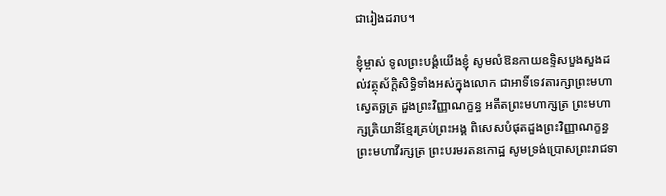ជារៀងដរាប។

ខ្ញុំម្ចាស់ ទូលព្រះបង្គំយើងខ្ញុំ សូមលំឱនកាយឧទ្ទិសបួងសួងដល់វត្ថុស័ក្តិសិទ្ធិទាំងអស់ក្នុងលោក ជាអាទិ៍ទេវតារក្សាព្រះមហាស្វេតច្ឆត្រ ដួងព្រះវិញ្ញាណក្ខន្ធ អតីតព្រះមហាក្សត្រ ព្រះមហាក្សត្រិយានីខ្មែរគ្រប់ព្រះអង្គ ពិសេសបំផុតដួងព្រះវិញ្ញាណក្ខន្ធ ព្រះមហាវីរក្សត្រ ព្រះបរមរតនកោដ្ឋ សូមទ្រង់ប្រោសព្រះរាជទា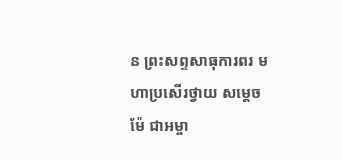ន ព្រះសព្ទសាធុការពរ មហាប្រសើរថ្វាយ សម្តេចម៉ែ ជាអម្ចា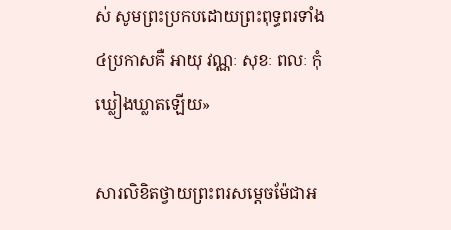ស់ សូមព្រះប្រកបដោយព្រះពុទ្ធពរទាំង៤ប្រកាសគឺ អាយុ វណ្ណៈ សុខៈ ពលៈ កុំឃ្លៀងឃ្លាតឡើយ»

សារលិខិតថ្វាយព្រះពរសម្តេចម៉ែជាអ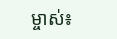ម្ចាស់៖